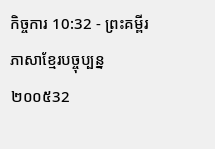កិច្ចការ 10:32 - ព្រះគម្ពីរភាសាខ្មែរបច្ចុប្បន្ន ២០០៥32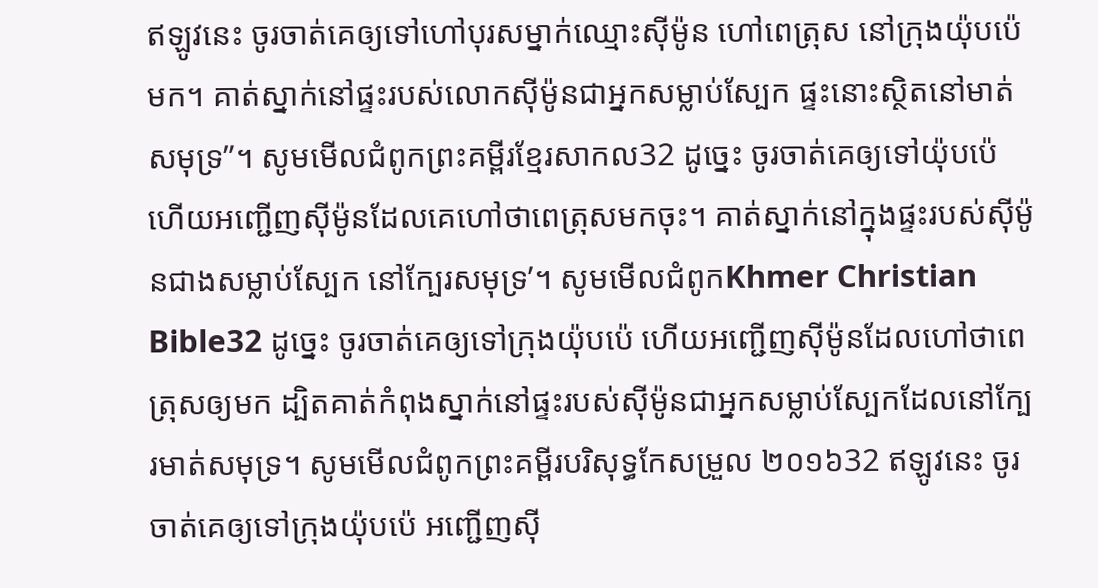ឥឡូវនេះ ចូរចាត់គេឲ្យទៅហៅបុរសម្នាក់ឈ្មោះស៊ីម៉ូន ហៅពេត្រុស នៅក្រុងយ៉ុបប៉េមក។ គាត់ស្នាក់នៅផ្ទះរបស់លោកស៊ីម៉ូនជាអ្នកសម្លាប់ស្បែក ផ្ទះនោះស្ថិតនៅមាត់សមុទ្រ”។ សូមមើលជំពូកព្រះគម្ពីរខ្មែរសាកល32 ដូច្នេះ ចូរចាត់គេឲ្យទៅយ៉ុបប៉េ ហើយអញ្ជើញស៊ីម៉ូនដែលគេហៅថាពេត្រុសមកចុះ។ គាត់ស្នាក់នៅក្នុងផ្ទះរបស់ស៊ីម៉ូនជាងសម្លាប់ស្បែក នៅក្បែរសមុទ្រ’។ សូមមើលជំពូកKhmer Christian Bible32 ដូច្នេះ ចូរចាត់គេឲ្យទៅក្រុងយ៉ុបប៉េ ហើយអញ្ជើញស៊ីម៉ូនដែលហៅថាពេត្រុសឲ្យមក ដ្បិតគាត់កំពុងស្នាក់នៅផ្ទះរបស់ស៊ីម៉ូនជាអ្នកសម្លាប់ស្បែកដែលនៅក្បែរមាត់សមុទ្រ។ សូមមើលជំពូកព្រះគម្ពីរបរិសុទ្ធកែសម្រួល ២០១៦32 ឥឡូវនេះ ចូរចាត់គេឲ្យទៅក្រុងយ៉ុបប៉េ អញ្ជើញស៊ី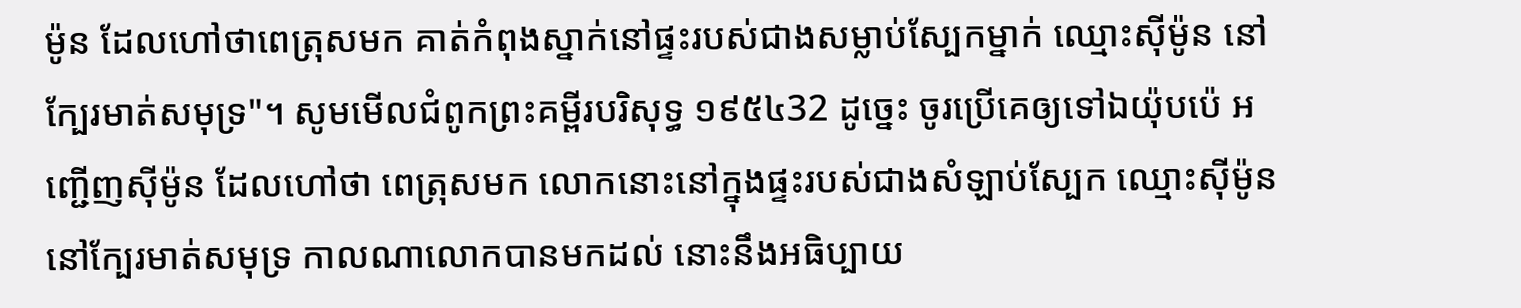ម៉ូន ដែលហៅថាពេត្រុសមក គាត់កំពុងស្នាក់នៅផ្ទះរបស់ជាងសម្លាប់ស្បែកម្នាក់ ឈ្មោះស៊ីម៉ូន នៅក្បែរមាត់សមុទ្រ"។ សូមមើលជំពូកព្រះគម្ពីរបរិសុទ្ធ ១៩៥៤32 ដូច្នេះ ចូរប្រើគេឲ្យទៅឯយ៉ុបប៉េ អញ្ជើញស៊ីម៉ូន ដែលហៅថា ពេត្រុសមក លោកនោះនៅក្នុងផ្ទះរបស់ជាងសំឡាប់ស្បែក ឈ្មោះស៊ីម៉ូន នៅក្បែរមាត់សមុទ្រ កាលណាលោកបានមកដល់ នោះនឹងអធិប្បាយ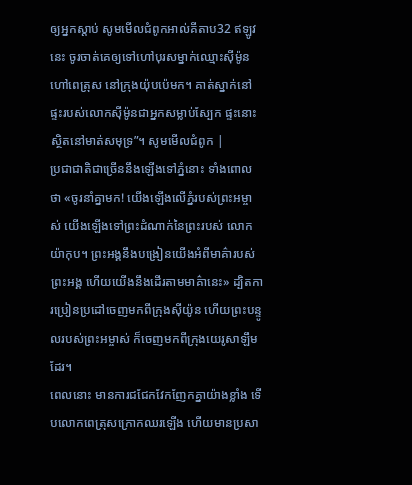ឲ្យអ្នកស្តាប់ សូមមើលជំពូកអាល់គីតាប32 ឥឡូវនេះ ចូរចាត់គេឲ្យទៅហៅបុរសម្នាក់ឈ្មោះស៊ីម៉ូន ហៅពេត្រុស នៅក្រុងយ៉ុបប៉េមក។ គាត់ស្នាក់នៅផ្ទះរបស់លោកស៊ីម៉ូនជាអ្នកសម្លាប់ស្បែក ផ្ទះនោះស្ថិតនៅមាត់សមុទ្រ”។ សូមមើលជំពូក |
ប្រជាជាតិជាច្រើននឹងឡើងទៅភ្នំនោះ ទាំងពោលថា «ចូរនាំគ្នាមក! យើងឡើងលើភ្នំរបស់ព្រះអម្ចាស់ យើងឡើងទៅព្រះដំណាក់នៃព្រះរបស់ លោកយ៉ាកុប។ ព្រះអង្គនឹងបង្រៀនយើងអំពីមាគ៌ារបស់ព្រះអង្គ ហើយយើងនឹងដើរតាមមាគ៌ានេះ» ដ្បិតការប្រៀនប្រដៅចេញមកពីក្រុងស៊ីយ៉ូន ហើយព្រះបន្ទូលរបស់ព្រះអម្ចាស់ ក៏ចេញមកពីក្រុងយេរូសាឡឹមដែរ។
ពេលនោះ មានការជជែកវែកញែកគ្នាយ៉ាងខ្លាំង ទើបលោកពេត្រុសក្រោកឈរឡើង ហើយមានប្រសា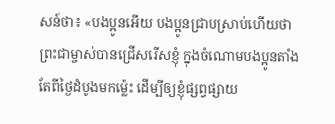សន៍ថា៖ «បងប្អូនអើយ បងប្អូនជ្រាបស្រាប់ហើយថា ព្រះជាម្ចាស់បានជ្រើសរើសខ្ញុំ ក្នុងចំណោមបងប្អូនតាំងតែពីថ្ងៃដំបូងមកម៉្លេះ ដើម្បីឲ្យខ្ញុំផ្សព្វផ្សាយ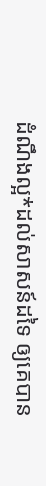ដំណឹងល្អ*ដល់សាសន៍ដទៃ ឲ្យគេបាន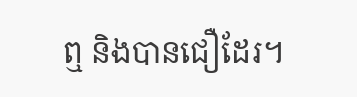ឮ និងបានជឿដែរ។